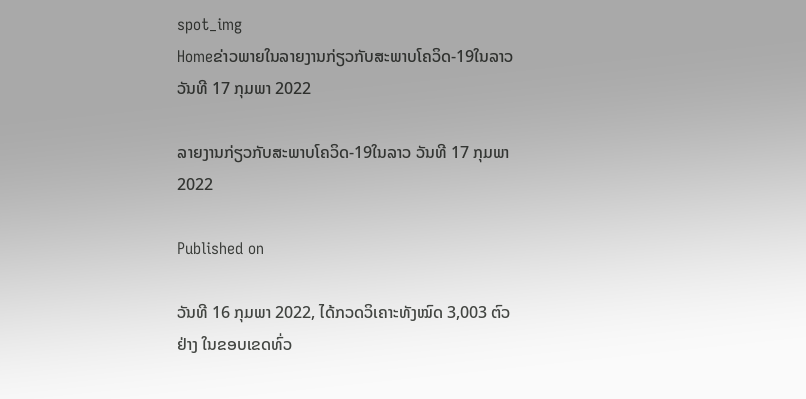spot_img
Homeຂ່າວພາຍໃນລາຍງານກ່ຽວກັບສະພາບໂຄວິດ-19ໃນລາວ ວັນທີ 17 ກຸມພາ 2022

ລາຍງານກ່ຽວກັບສະພາບໂຄວິດ-19ໃນລາວ ວັນທີ 17 ກຸມພາ 2022

Published on

ວັນທີ 16 ກຸມພາ 2022, ໄດ້ກວດວິເຄາະທັງໝົດ 3,003 ຕົວຢ່າງ ໃນຂອບເຂດທົ່ວ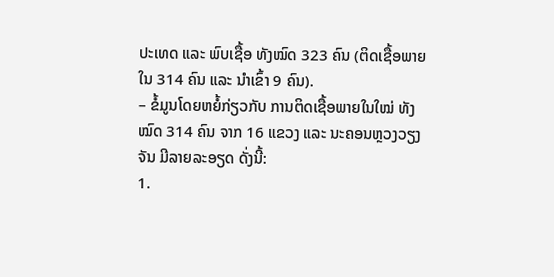ປະເທດ ແລະ ພົບເຊື້ອ ທັງໝົດ 323 ຄົນ (ຕິດເຊື້ອພາຍໃນ 314 ຄົນ ແລະ ນໍາເຂົ້າ 9 ຄົນ).
– ຂໍ້ມູນໂດຍຫຍໍ້ກ່ຽວກັບ ການຕິດເຊື້ອພາຍໃນໃໝ່ ທັງໝົດ 314 ຄົນ ຈາກ 16 ແຂວງ ແລະ ນະຄອນຫຼວງວຽງຈັນ ມີລາຍລະອຽດ ດັ່ງນີ້:
1.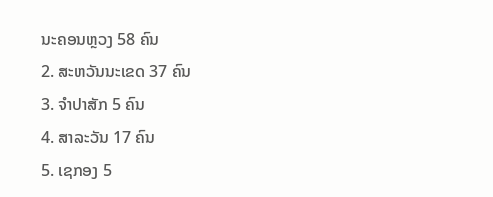ນະຄອນຫຼວງ 58 ຄົນ
2. ສະຫວັນນະເຂດ 37 ຄົນ
3. ຈຳປາສັກ 5 ຄົນ
4. ສາລະວັນ 17 ຄົນ
5. ເຊກອງ 5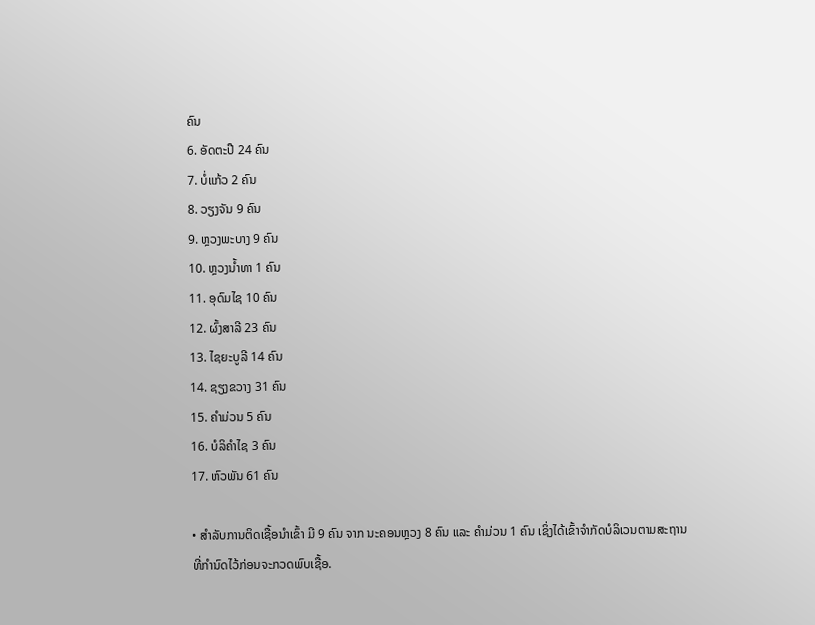ຄົນ
6. ອັດຕະປື 24 ຄົນ
7. ບໍ່ແກ້ວ 2 ຄົນ
8. ວຽງຈັນ 9 ຄົນ
9. ຫຼວງພະບາງ 9 ຄົນ
10. ຫຼວງນ້ຳທາ 1 ຄົນ
11. ອຸດົມໄຊ 10 ຄົນ
12. ຜົ້ງສາລີ 23 ຄົນ
13. ໄຊຍະບູລີ 14 ຄົນ
14. ຊຽງຂວາງ 31 ຄົນ
15. ຄຳມ່ວນ 5 ຄົນ
16. ບໍລິຄຳໄຊ 3 ຄົນ
17. ຫົວພັນ 61 ຄົນ

• ສໍາລັບການຕິດເຊື້ອນໍາເຂົ້າ ມີ 9 ຄົນ ຈາກ ນະຄອນຫຼວງ 8 ຄົນ ແລະ ຄຳມ່ວນ 1 ຄົນ ເຊິ່ງໄດ້ເຂົ້າຈຳກັດບໍລິເວນຕາມສະຖານທີ່ກຳນົດໄວ້ກ່ອນຈະກວດພົບເຊື້ອ.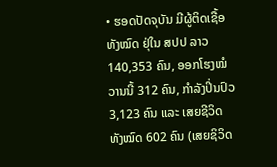• ຮອດປັດຈຸບັນ ມີຜູ້ຕິດເຊື້ອທັງໝົດ ຢຸ່ໃນ ສປປ ລາວ 140,353 ຄົນ, ອອກໂຮງໝໍວານນີ້ 312 ຄົນ, ກຳລັງປິ່ນປົວ 3,123 ຄົນ ແລະ ເສຍຊີວິດ ທັງໝົດ 602 ຄົນ (ເສຍຊິວິດ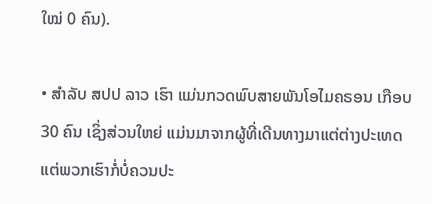ໃໝ່ 0 ຄົນ).

• ສຳລັບ ສປປ ລາວ ເຮົາ ແມ່ນກວດພົບສາຍພັນໂອໄມຄຣອນ ເກືອບ 30 ຄົນ ເຊິ່ງສ່ວນໃຫຍ່ ແມ່ນມາຈາກຜູ້ທີ່ເດີນທາງມາແຕ່ຕ່າງປະເທດ ແຕ່ພວກເຮົາກໍ່ບໍ່ຄວນປະ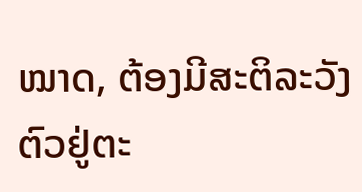ໝາດ, ຕ້ອງມີສະຕິລະວັງຕົວຢູ່ຕະ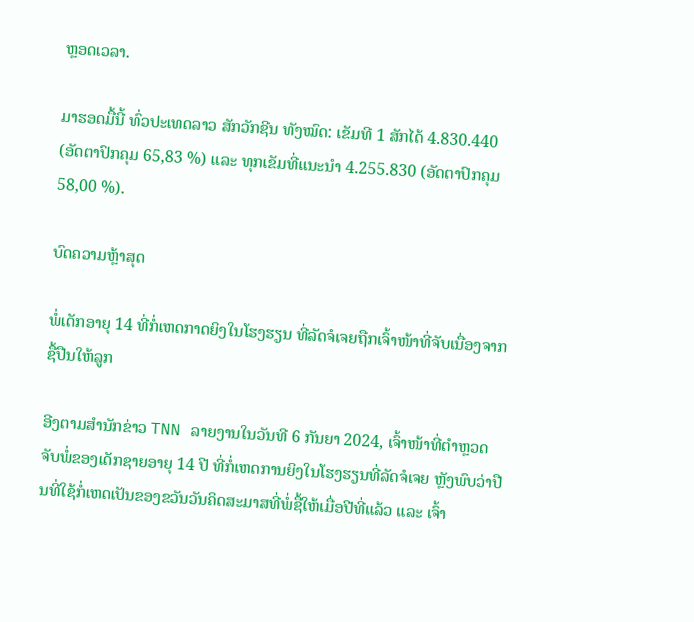ຫຼອດເວລາ.

ມາຮອດມື້ນີ້ ທົ່ວປະເທດລາວ ສັກວັກຊີນ ທັງໝົດ: ເຂັມທີ 1 ສັກໄດ້ 4.830.440 (ອັດຕາປົກຄຸມ 65,83 %) ແລະ ທຸກເຂັມທີ່ແນະນໍາ 4.255.830 (ອັດຕາປົກຄຸມ 58,00 %).

ບົດຄວາມຫຼ້າສຸດ

ພໍ່ເດັກອາຍຸ 14 ທີ່ກໍ່ເຫດກາດຍິງໃນໂຮງຮຽນ ທີ່ລັດຈໍເຈຍຖືກເຈົ້າໜ້າທີ່ຈັບເນື່ອງຈາກຊື້ປືນໃຫ້ລູກ

ອີງຕາມສຳນັກຂ່າວ TNN ລາຍງານໃນວັນທີ 6 ກັນຍາ 2024, ເຈົ້າໜ້າທີ່ຕຳຫຼວດຈັບພໍ່ຂອງເດັກຊາຍອາຍຸ 14 ປີ ທີ່ກໍ່ເຫດການຍິງໃນໂຮງຮຽນທີ່ລັດຈໍເຈຍ ຫຼັງພົບວ່າປືນທີ່ໃຊ້ກໍ່ເຫດເປັນຂອງຂວັນວັນຄິດສະມາສທີ່ພໍ່ຊື້ໃຫ້ເມື່ອປີທີ່ແລ້ວ ແລະ ເຈົ້າ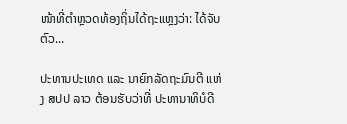ໜ້າທີ່ຕຳຫຼວດທ້ອງຖິ່ນໄດ້ຖະແຫຼງວ່າ: ໄດ້ຈັບຕົວ...

ປະທານປະເທດ ແລະ ນາຍົກລັດຖະມົນຕີ ແຫ່ງ ສປປ ລາວ ຕ້ອນຮັບວ່າທີ່ ປະທານາທິບໍດີ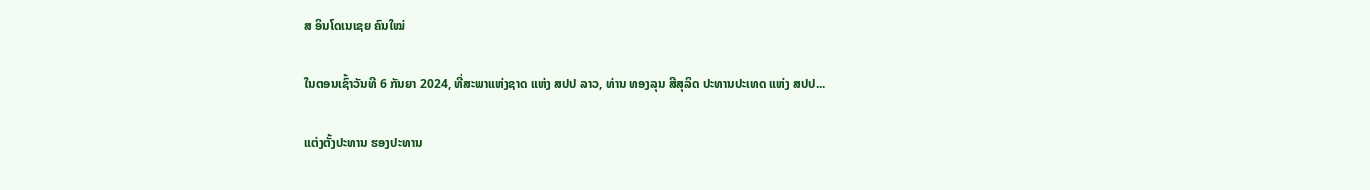ສ ອິນໂດເນເຊຍ ຄົນໃໝ່

ໃນຕອນເຊົ້າວັນທີ 6 ກັນຍາ 2024, ທີ່ສະພາແຫ່ງຊາດ ແຫ່ງ ສປປ ລາວ, ທ່ານ ທອງລຸນ ສີສຸລິດ ປະທານປະເທດ ແຫ່ງ ສປປ...

ແຕ່ງຕັ້ງປະທານ ຮອງປະທານ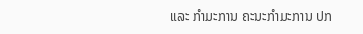ແລະ ກຳມະການ ຄະນະກຳມະການ ປກ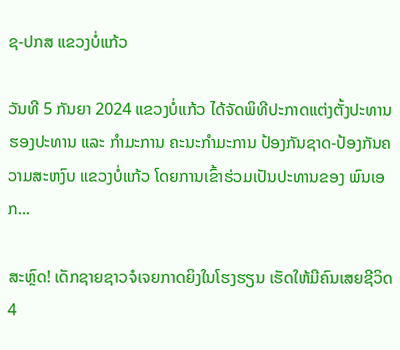ຊ-ປກສ ແຂວງບໍ່ແກ້ວ

ວັນທີ 5 ກັນຍາ 2024 ແຂວງບໍ່ແກ້ວ ໄດ້ຈັດພິທີປະກາດແຕ່ງຕັ້ງປະທານ ຮອງປະທານ ແລະ ກຳມະການ ຄະນະກຳມະການ ປ້ອງກັນຊາດ-ປ້ອງກັນຄວາມສະຫງົບ ແຂວງບໍ່ແກ້ວ ໂດຍການເຂົ້າຮ່ວມເປັນປະທານຂອງ ພົນເອກ...

ສະຫຼົດ! ເດັກຊາຍຊາວຈໍເຈຍກາດຍິງໃນໂຮງຮຽນ ເຮັດໃຫ້ມີຄົນເສຍຊີວິດ 4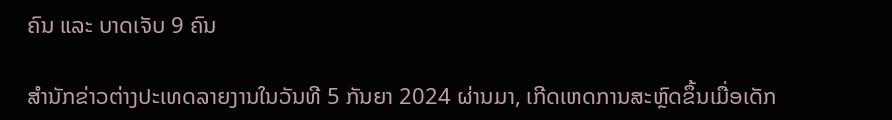ຄົນ ແລະ ບາດເຈັບ 9 ຄົນ

ສຳນັກຂ່າວຕ່າງປະເທດລາຍງານໃນວັນທີ 5 ກັນຍາ 2024 ຜ່ານມາ, ເກີດເຫດການສະຫຼົດຂຶ້ນເມື່ອເດັກ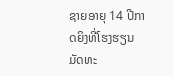ຊາຍອາຍຸ 14 ປີກາດຍິງທີ່ໂຮງຮຽນມັດທະ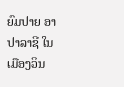ຍົມປາຍ ອາປາລາຊີ ໃນເມືອງວິນ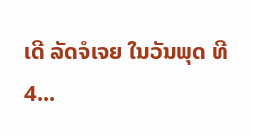ເດີ ລັດຈໍເຈຍ ໃນວັນພຸດ ທີ 4...